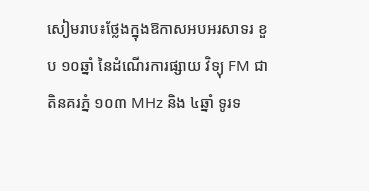សៀមរាប៖ថ្លែងក្នុងឱកាសអបអរសាទរ ខួប ១០ឆ្នាំ នៃដំណើរការផ្សាយ វិទ្យុ FM ជាតិនគរភ្នំ ១០៣ MHz និង ៤ឆ្នាំ ទូរទ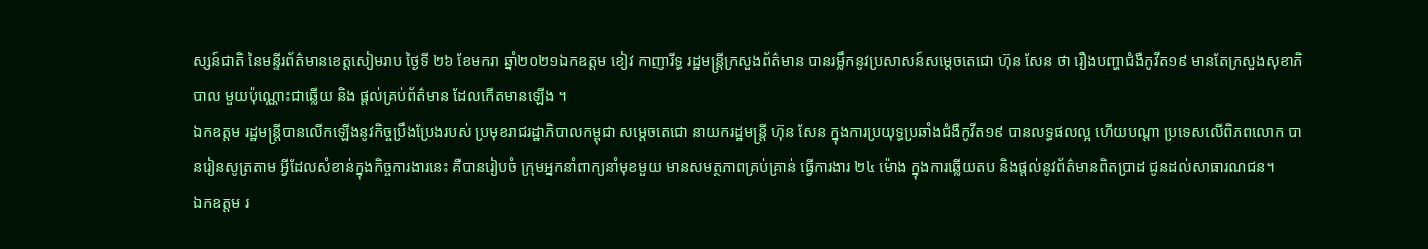ស្សន៍ជាតិ នៃមន្ទីរព័ត៌មានខេត្តសៀមរាប ថ្ងៃទី ២៦ ខែមករា ឆ្នាំ២០២១ឯកឧត្តម ខៀវ កាញារីទ្ធ រដ្ឋមន្រ្តីក្រសួងព័ត៌មាន បានរម្លឹកនូវប្រសាសន៍សម្តេចតេជោ ហ៊ុន សែន ថា រឿងបញ្ហាជំងឺកូវីត១៩ មានតែក្រសួងសុខាភិបាល មួយប៉ុណ្ណោះជាឆ្លើយ និង ផ្តល់គ្រប់ព័ត៌មាន ដែលកើតមានឡើង ។
ឯកឧត្តម រដ្ឋមន្ត្រីបានលើកឡើងនូវកិច្ចប្រឹងប្រែងរបស់ ប្រមុខរាជរដ្ឋាភិបាលកម្ពុជា សម្តេចតេជោ នាយករដ្ឋមន្រ្តី ហ៊ុន សែន ក្នុងការប្រយុទ្ធប្រឆាំងជំងឺកូវីត១៩ បានលទ្ធផលល្អ ហើយបណ្តា ប្រទេសលើពិភពលោក បានរៀនសូត្រតាម អ្វីដែលសំខាន់ក្នុងកិច្ចការងារនេះ គឺបានរៀបចំ ក្រុមអ្នកនាំពាក្យនាំមុខមួយ មានសមត្ថភាពគ្រប់គ្រាន់ ធ្វើការងារ ២៤ ម៉ោង ក្នុងការឆ្លើយតប និងផ្តល់នូវព័ត៌មានពិតប្រាដ ជូនដល់សាធារណជន។
ឯកឧត្តម រ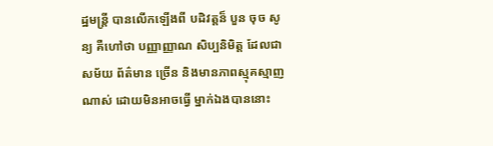ដ្ឋមន្រ្តី បានលើកឡើងពី បដិវត្តន៏ បួន ចុច សូន្យ គឺហៅថា បញ្ញាញ្ញាណ សិប្បនិមិត្ត ដែលជាសម័យ ព័ត៌មាន ច្រើន និងមានភាពស្មុគស្មាញណាស់ ដោយមិនអាចធ្វេី ម្នាក់ឯងបាននោះ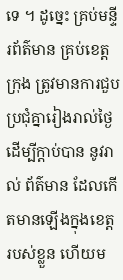ទេ ។ ដូច្នេះ គ្រប់មន្ទីរព័ត៌មាន គ្រប់ខេត្ត ក្រុង ត្រូវមានការជួបប្រជុំគ្នារៀងរាល់ថ្ងៃ ដេីម្បីក្តាប់បាន នូវរាល់ ព័ត៌មាន ដែលកេីតមានឡេីងក្នុងខេត្ត របស់ខ្លួន ហើយម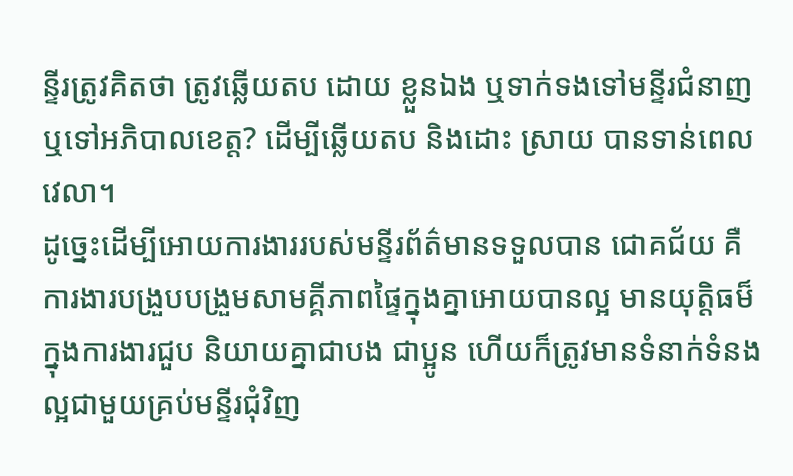ន្ទីរត្រូវគិតថា ត្រូវឆ្លើយតប ដោយ ខ្លួនឯង ឬទាក់ទងទៅមន្ទីរជំនាញ ឬទៅអភិបាលខេត្ត? ដេីម្បីឆ្លេីយតប និងដោះ ស្រាយ បានទាន់ពេលវេលា។
ដូច្នេះដេីម្បីអោយការងាររបស់មន្ទីរព័ត៌មានទទួលបាន ជោគជ័យ គឺ ការងារបង្រួបបង្រួមសាមគ្គីភាពផ្ទៃក្នុងគ្នាអោយបានល្អ មានយុត្តិធម៏ ក្នុងការងារជួប និយាយគ្នាជាបង ជាប្អូន ហេីយក៏ត្រូវមានទំនាក់ទំនងល្អជាមួយគ្រប់មន្ទីរជុំវិញ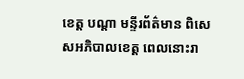ខេត្ត បណ្តា មន្ទីរព័ត៌មាន ពិសេសអភិបាលខេត្ត ពេលនោះរា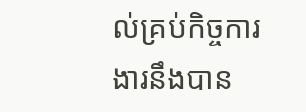ល់គ្រប់កិច្ចការងារនឹងបាន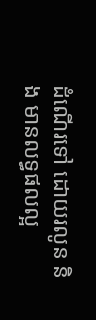ដំណេីរទៅ ដោយរលូន និង មានលទ្ធផលល្អ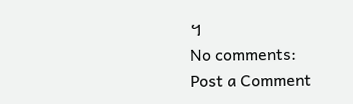។
No comments:
Post a Comment